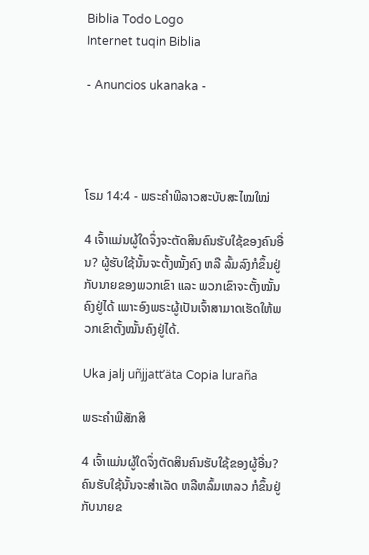Biblia Todo Logo
Internet tuqin Biblia

- Anuncios ukanaka -




ໂຣມ 14:4 - ພຣະຄຳພີລາວສະບັບສະໄໝໃໝ່

4 ເຈົ້າແມ່ນຜູ້ໃດຈຶ່ງຈະຕັດສິນຄົນຮັບໃຊ້ຂອງຄົນອື່ນ? ຜູ້ຮັບໃຊ້ນັ້ນຈະຕັ້ງໝັ້ງຄົງ ຫລື ລົ້ມລົງກໍຂຶ້ນຢູ່ກັບນາຍຂອງພວກເຂົາ ແລະ ພວກເຂົາຈະຕັ້ງໝັ້ນຄົງຢູ່ໄດ້ ເພາະອົງພຣະຜູ້ເປັນເຈົ້າສາມາດເຮັດໃຫ້ພວກເຂົາຕັ້ງໝັ້ນຄົງຢູ່ໄດ້.

Uka jalj uñjjattʼäta Copia luraña

ພຣະຄຳພີສັກສິ

4 ເຈົ້າແມ່ນຜູ້ໃດຈຶ່ງຕັດສິນຄົນຮັບໃຊ້ຂອງຜູ້ອື່ນ? ຄົນຮັບໃຊ້ນັ້ນຈະສຳເລັດ ຫລືຫລົ້ມເຫລວ ກໍຂຶ້ນຢູ່ກັບນາຍຂ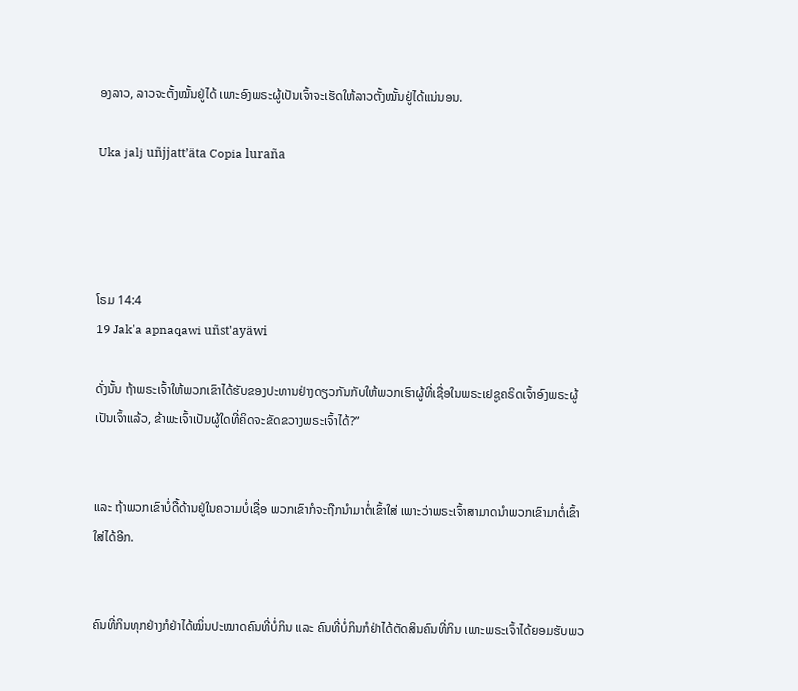ອງລາວ, ລາວຈະຕັ້ງໝັ້ນຢູ່ໄດ້ ເພາະອົງພຣະຜູ້ເປັນເຈົ້າຈະເຮັດໃຫ້ລາວຕັ້ງໝັ້ນຢູ່ໄດ້ແນ່ນອນ.

Uka jalj uñjjattʼäta Copia luraña




ໂຣມ 14:4
19 Jak'a apnaqawi uñst'ayäwi

ດັ່ງນັ້ນ ຖ້າພຣະເຈົ້າໃຫ້ພວກເຂົາໄດ້ຮັບຂອງປະທານຢ່າງດຽວກັນກັບໃຫ້ພວກເຮົາຜູ້ທີ່ເຊື່ອໃນພຣະເຢຊູຄຣິດເຈົ້າອົງພຣະຜູ້ເປັນເຈົ້າແລ້ວ, ຂ້າພະເຈົ້າເປັນຜູ້ໃດທີ່ຄິດຈະຂັດຂວາງພຣະເຈົ້າໄດ້?”


ແລະ ຖ້າພວກເຂົາບໍ່ດື້ດ້ານຢູ່ໃນຄວາມບໍ່ເຊື່ອ ພວກເຂົາກໍຈະຖືກນໍາມາຕໍ່ເຂົ້າໃສ່ ເພາະວ່າພຣະເຈົ້າສາມາດນຳພວກເຂົາມາຕໍ່ເຂົ້າໃສ່ໄດ້ອີກ.


ຄົນທີ່ກິນທຸກຢ່າງກໍຢ່າໄດ້ໝິ່ນປະໝາດຄົນທີ່ບໍ່ກິນ ແລະ ຄົນທີ່ບໍ່ກິນກໍຢ່າໄດ້ຕັດສິນຄົນທີ່ກິນ ເພາະພຣະເຈົ້າໄດ້ຍອມຮັບພວ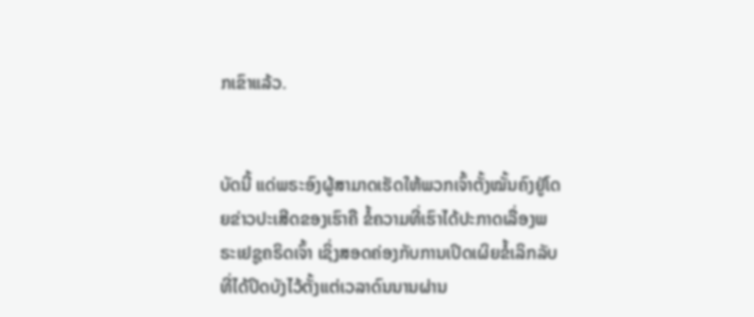ກເຂົາແລ້ວ.


ບັດນີ້ ແດ່ພຣະອົງຜູ້ສາມາດເຮັດໃຫ້ພວກເຈົ້າຕັ້ງໝັ້ນຄົງຢູ່ໂດຍຂ່າວປະເສີດຂອງເຮົາຄື ຂໍ້ຄວາມທີ່ເຮົາໄດ້ປະກາດເລື່ອງພຣະເຢຊູຄຣິດເຈົ້າ ເຊິ່ງສອດຄ່ອງກັບການເປິດເຜິຍຂໍ້ເລິກລັບທີ່ໄດ້ປິດບັງໄວ້ຕັ້ງແຕ່ເວລາດົນນານຜ່ານ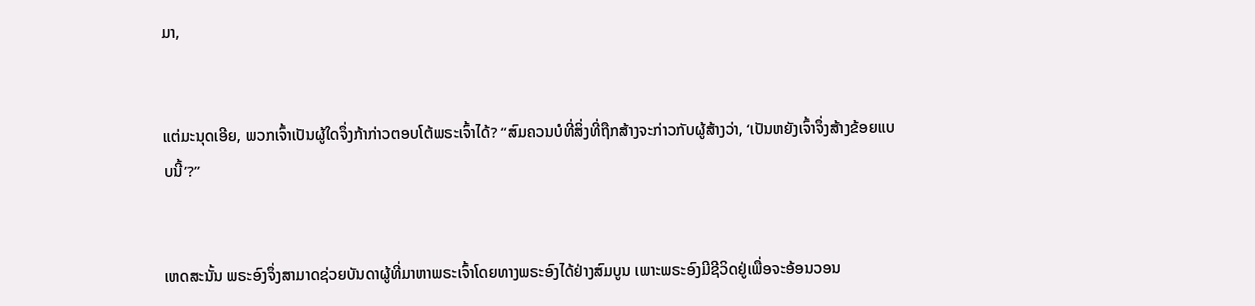ມາ,


ແຕ່ມະນຸດເອີຍ, ພວກເຈົ້າເປັນຜູ້ໃດຈຶ່ງກ້າກ່າວຕອບໂຕ້ພຣະເຈົ້າໄດ້? “ສົມຄວນບໍທີ່ສິ່ງທີ່ຖືກສ້າງຈະກ່າວກັບຜູ້ສ້າງວ່າ, ‘ເປັນຫຍັງເຈົ້າຈຶ່ງສ້າງຂ້ອຍແບບນີ້’?”


ເຫດສະນັ້ນ ພຣະອົງຈຶ່ງສາມາດຊ່ວຍບັນດາຜູ້ທີ່ມາຫາພຣະເຈົ້າໂດຍທາງພຣະອົງໄດ້ຢ່າງສົມບູນ ເພາະພຣະອົງມີຊີວິດຢູ່ເພື່ອຈະອ້ອນວອນ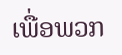ເພື່ອພວກ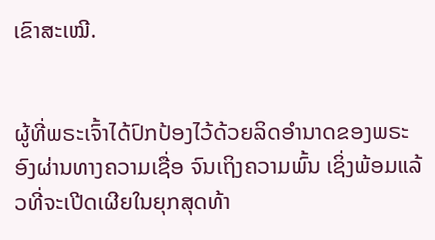ເຂົາສະເໝີ.


ຜູ້ທີ່ພຣະເຈົ້າໄດ້ປົກປ້ອງໄວ້ດ້ວຍລິດອຳນາດຂອງພຣະອົງຜ່ານທາງຄວາມເຊື່ອ ຈົນເຖິງຄວາມພົ້ນ ເຊິ່ງພ້ອມແລ້ວທີ່ຈະເປີດເຜີຍໃນຍຸກສຸດທ້າ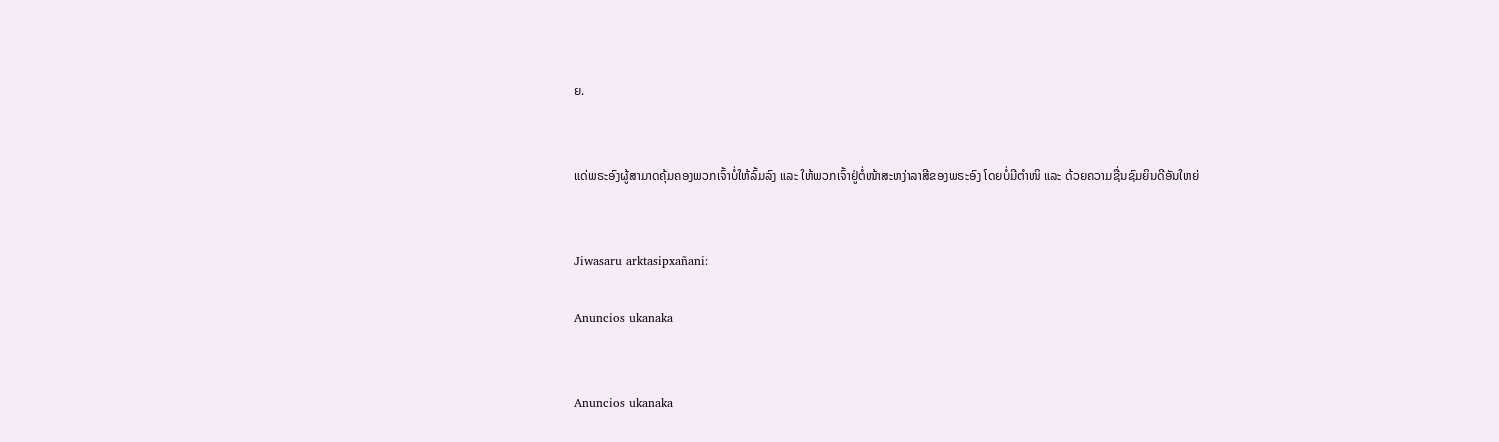ຍ.


ແດ່ພຣະອົງຜູ້ສາມາດຄຸ້ມຄອງພວກເຈົ້າບໍ່ໃຫ້ລົ້ມລົງ ແລະ ໃຫ້ພວກເຈົ້າຢູ່ຕໍ່ໜ້າສະຫງ່າລາສີຂອງພຣະອົງ ໂດຍບໍ່ມີຕຳໜິ ແລະ ດ້ວຍຄວາມຊື່ນຊົມຍິນດີອັນໃຫຍ່


Jiwasaru arktasipxañani:

Anuncios ukanaka


Anuncios ukanaka